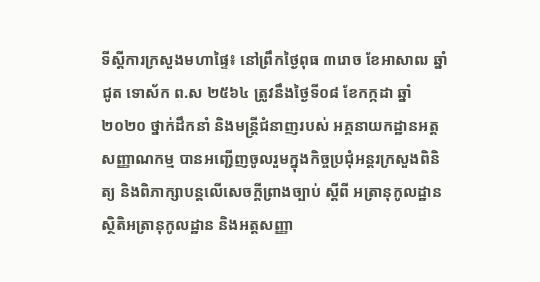ទីស្តីការក្រសួងមហាផ្ទៃ៖ នៅព្រឹកថ្ងៃពុធ ៣រោច ខែអាសាឍ ឆ្នាំជូត ទោស័ក ព.ស ២៥៦៤ ត្រូវនឹងថ្ងៃទី០៨ ខែកក្កដា ឆ្នាំ២០២០ ថ្នាក់ដឹកនាំ និងមន្រ្តីជំនាញរបស់ អគ្គនាយកដ្ឋានអត្តសញ្ញាណកម្ម បានអញ្ជើញចូលរួមក្នុងកិច្ចប្រជុំអន្តរក្រសួងពិនិត្យ និងពិភាក្សាបន្តលើសេចក្ដីព្រាងច្បាប់ ស្ដីពី អត្រានុកូលដ្ឋាន ស្ថិតិអត្រានុកូលដ្ឋាន និងអត្តសញ្ញា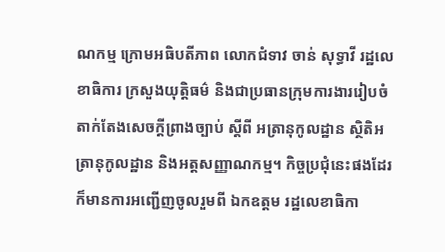ណកម្ម ក្រោមអធិបតីភាព លោកជំទាវ ចាន់ សុទ្ធាវី រដ្ឋលេខាធិការ ក្រសួងយុត្តិធម៌ និងជាប្រធានក្រុមការងាររៀបចំតាក់តែងសេចក្ដីព្រាងច្បាប់ ស្ដីពី អត្រានុកូលដ្ឋាន ស្ថិតិអត្រានុកូលដ្ឋាន និងអត្តសញ្ញាណកម្ម។ កិច្ចប្រជុំនេះផងដែរក៏មានការអញ្ជើញចូលរួមពី ឯកឧត្តម រដ្ឋលេខាធិកា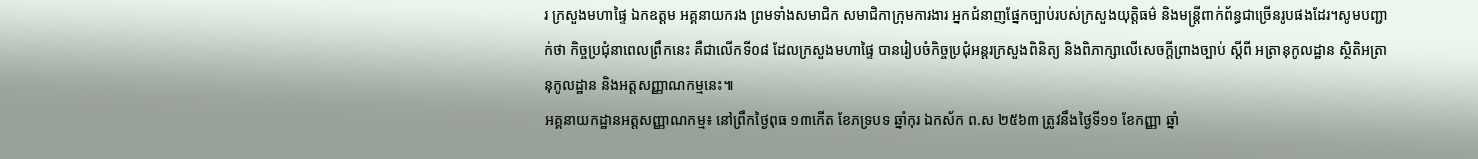រ ក្រសួងមហាផ្ទៃ ឯកឧត្តម អគ្គនាយករង ព្រមទាំងសមាជិក សមាជិកាក្រុមការងារ អ្នកជំនាញផ្នែកច្បាប់របស់ក្រសួងយុត្តិធម៌ និងមន្រ្តីពាក់ព័ន្ធជាច្រើនរូបផងដែរ។សូមបញ្ជាក់ថា កិច្ចប្រជុំនាពេលព្រឹកនេះ គឺជាលើកទី០៨ ដែលក្រសួងមហាផ្ទៃ បានរៀបចំកិច្ចប្រជុំអន្ដរក្រសួងពិនិត្យ និងពិភាក្សាលើសេចក្ដីព្រាងច្បាប់ ស្ដីពី អត្រានុកូលដ្ឋាន ស្ថិតិអត្រានុកូលដ្ឋាន និងអត្តសញ្ញាណកម្មនេះ៕
អគ្គនាយកដ្ឋានអត្តសញ្ញាណកម្ម៖ នៅព្រឹកថ្ងៃពុធ ១៣កើត ខែភទ្របទ ឆ្នាំកុរ ឯកស័ក ព.ស ២៥៦៣ ត្រូវនឹងថ្ងៃទី១១ ខែកញ្ញា ឆ្នាំ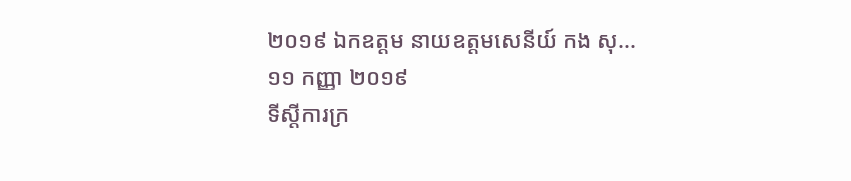២០១៩ ឯកឧត្តម នាយឧត្តមសេនីយ៍ កង សុ...
១១ កញ្ញា ២០១៩
ទីស្តីការក្រ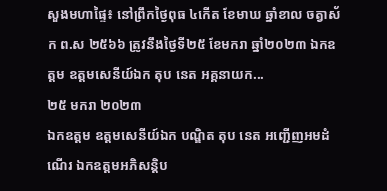សួងមហាផ្ទៃ៖ នៅព្រឹកថ្ងៃពុធ ៤កើត ខែមាឃ ឆ្នាំខាល ចត្វាស័ក ព.ស ២៥៦៦ ត្រូវនឹងថ្ងៃទី២៥ ខែមករា ឆ្នាំ២០២៣ ឯកឧត្តម ឧត្តមសេនីយ៍ឯក តុប នេត អគ្គនាយក...
២៥ មករា ២០២៣
ឯកឧត្តម ឧត្តមសេនីយ៍ឯក បណ្ឌិត តុប នេត អញ្ជើញអមដំណើរ ឯកឧត្តមអភិសន្ដិប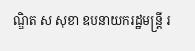ណ្ឌិត ស សុខា ឧបនាយករដ្ឋមន្រ្តី រ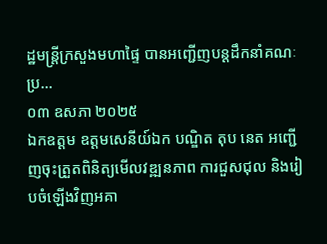ដ្ឋមន្រ្តីក្រសួងមហាផ្ទៃ បានអញ្ជើញបន្ដដឹកនាំគណៈប្រ...
០៣ ឧសភា ២០២៥
ឯកឧត្តម ឧត្តមសេនីយ៍ឯក បណ្ឌិត តុប នេត អញ្ជើញចុះត្រួតពិនិត្យមើលវឌ្ឍនភាព ការជួសជុល និងរៀបចំឡើងវិញអគា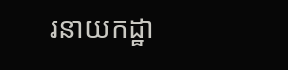រនាយកដ្ឋា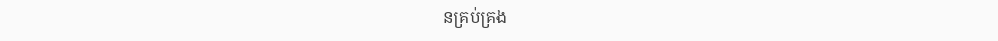នគ្រប់គ្រង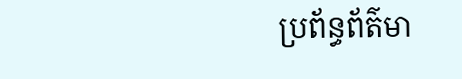ប្រព័ន្ធព័ត៌មា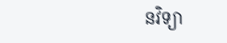នវិទ្យា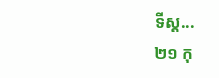ទីស្ដ...
២១ កុ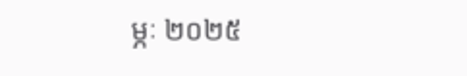ម្ភៈ ២០២៥